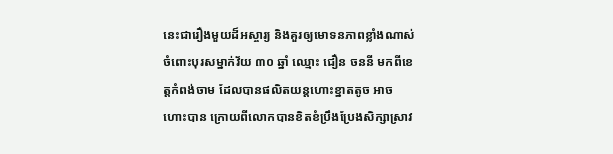នេះជារឿងមួយដ៏អស្ចារ្យ និងគួរឲ្យមោទនភាពខ្លាំងណាស់ ចំពោះបុរសម្នាក់វ័យ ៣០ ឆ្នាំ ឈ្មោះ ជឿន ចននី មកពីខេត្តកំពង់ចាម ដែលបានផលិតយន្តហោះខ្នាតតូច អាចហោះបាន ក្រោយពីលោកបានខិតខំប្រឹងប្រែងសិក្សាស្រាវ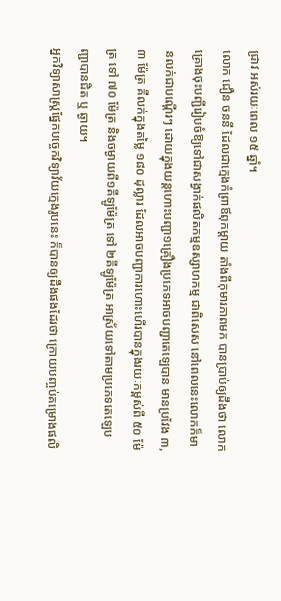ជ្រាវ អស់រយៈពេល ១៥ ឆ្នាំ។
លោក ជឿន ចននី ដែលជាក្មេងកំព្រាឪពុកម្តាយ តាំងពីកុមារភាពមក បានប្រាប់ឲ្យដឹងថា លោកគ្រោងចុះបញ្ជីរៀបចំឱ្យទៅជាសង្វាក់ផលិតកម្មឧស្សាហកម្ម ជាពិសេស នៅពេលនេះលោកក៏មានលក់ជាបណ្ដើរៗ ដោយក្នុងយន្តហោះបញ្ជា១គ្រឿងប្រភេទអាចបញ្ជាតេឡេបាន មានប្រវែង ៣,៣ ម៉ែត្រ គឺលក់ក្នុងតម្លៃ ១៨០ ដុល្លារ ដែលអាចបញ្ជាការហោះហើរបានក្នុងរយៈកម្ពស់ពី ៥០ ម៉ែត្រ ទៅ ៧០ ម៉ែត្រ និងចម្ងាយពី១គីឡូម៉ែត្រ ទៅ ២គីឡូម៉ែត្រ អាស្រ័យទៅតាមប្រភេទតេឡេបញ្ជាបានជិត ឬ ឆ្ងាយ។
អ្នកវិទ្យាសាស្រ្តផ្នែកបច្ចេកវិទ្យាវ័យក្មេងរូបនេះ ក៏បានឲ្យដឹងផងដែរថា ក្រោយបញ្ចប់គម្រោងផលិ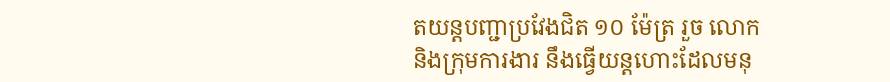តយន្តបញ្ជាប្រវែងជិត ១០ ម៉ែត្រ រួច លោក និងក្រុមការងារ នឹងធ្វើយន្តហោះដែលមនុ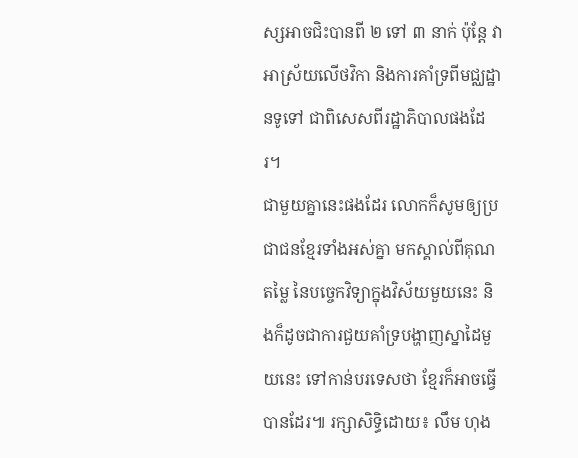ស្សអាចជិះបានពី ២ ទៅ ៣ នាក់ ប៉ុន្តែ វាអាស្រ័យលើថវិកា និងការគាំទ្រពីមជ្ឈដ្ឋានទូទៅ ជាពិសេសពីរដ្ឋាភិបាលផងដែរ។
ជាមួយគ្នានេះផងដែរ លោកក៏សូមឲ្យប្រជាជនខ្មែរទាំងអស់គ្នា មកស្គាល់ពីគុណតម្លៃ នៃបច្ចេកវិទ្យាក្នុងវិស័យមួយនេះ និងក៏ដូចជាការជួយគាំទ្របង្ហាញស្នាដៃមួយនេះ ទៅកាន់បរទេសថា ខ្មែរក៏អាចធ្វើបានដែរ៕ រក្សាសិទ្ធិដោយ៖ លឹម ហុង